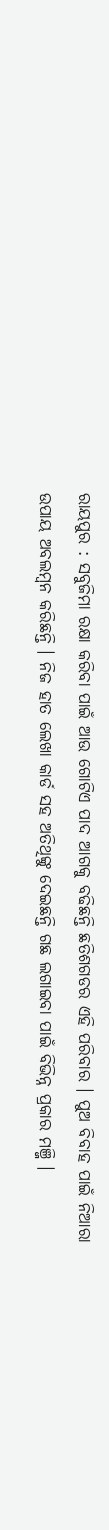ରାୟପୁର : ସବୁଜିମା ରକ୍ଷା କରିବା ପାଇଁ ଆଉ ଗୋଟିଏ ପାଦ ଆଗକୁ ବଢିଛନ୍ତି ଛତିଶଗଡର ଏହି ପରିବାର । ପୁଅ ବିବାହ ପାଇଁ ନିଆରା ଉପାୟ ଅବଲମ୍ବନ କରିଛନ୍ତି । ନିଜ ହାତ ଲେଖା କାର୍ଡ ସହ ଅତିଥିଙ୍କୁ ଦେଇଛନ୍ତି ଗଛ ଲଗାଇବା ପାଇଁ ବିଭିନ୍ନ ପ୍ରକାର ମଞ୍ଜି ।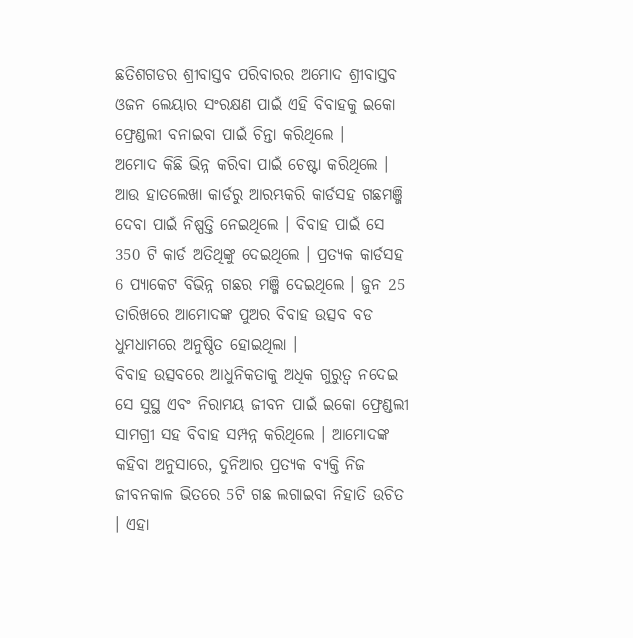ଛତିଶଗଡର ଶ୍ରୀବାସ୍ତବ ପରିବାରର ଅମୋଦ ଶ୍ରୀବାସ୍ତବ ଓଜନ ଲେୟାର ସଂରକ୍ଷଣ ପାଇଁ ଏହି ବିବାହକୁ ଇକୋ ଫ୍ରେଣ୍ଡଲୀ ବନାଇବା ପାଇଁ ଚିନ୍ତା କରିଥିଲେ ।
ଅମୋଦ କିଛି ଭିନ୍ନ କରିବା ପାଇଁ ଚେଷ୍ଟା କରିଥିଲେ । ଆଉ ହାତଲେଖା କାର୍ଡରୁ ଆରମ୍ଭକରି କାର୍ଡସହ ଗଛମଞ୍ଜି ଦେବା ପାଇଁ ନିଷ୍ପତ୍ତି ନେଇଥିଲେ । ବିବାହ ପାଇଁ ସେ 350 ଟି କାର୍ଡ ଅତିଥିଙ୍କୁ ଦେଇଥିଲେ । ପ୍ରତ୍ୟକ କାର୍ଡସହ 6 ପ୍ୟାକେଟ ବିଭିନ୍ନ ଗଛର ମଞ୍ଜି ଦେଇଥିଲେ । ଜୁନ 25 ତାରିଖରେ ଆମୋଦଙ୍କ ପୁଅର ବିବାହ ଉତ୍ସବ ବଡ ଧୁମଧାମରେ ଅନୁଷ୍ଠିତ ହୋଇଥିଲା ।
ବିବାହ ଉତ୍ସବରେ ଆଧୁନିକତାକୁ ଅଧିକ ଗୁରୁତ୍ବ ନଦେଇ ସେ ସୁସ୍ଥ ଏବଂ ନିରାମୟ ଜୀବନ ପାଇଁ ଇକୋ ଫ୍ରେଣ୍ଡଲୀ ସାମଗ୍ରୀ ସହ ବିବାହ ସମ୍ପନ୍ନ କରିଥିଲେ । ଆମୋଦଙ୍କ କହିବା ଅନୁସାରେ, ଦୁନିଆର ପ୍ରତ୍ୟକ ବ୍ୟକ୍ତି ନିଜ ଜୀବନକାଳ ଭିତରେ 5ଟି ଗଛ ଲଗାଇବା ନିହାତି ଉଚିତ । ଏହା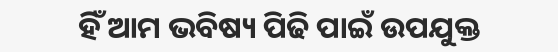ହିଁ ଆମ ଭବିଷ୍ୟ ପିଢି ପାଇଁ ଉପଯୁକ୍ତ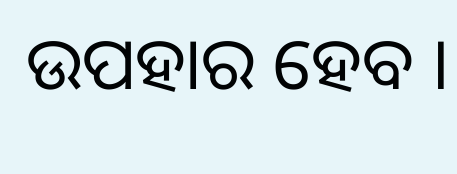ଉପହାର ହେବ ।